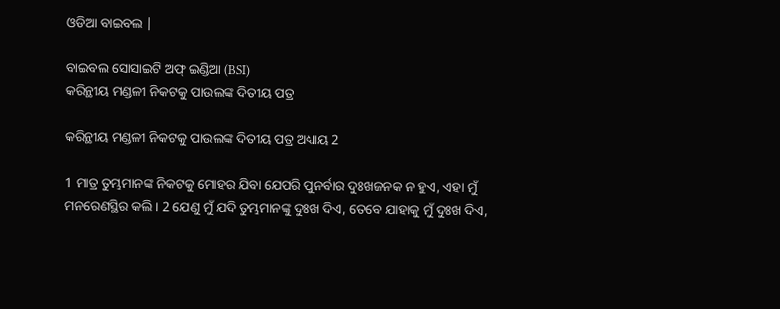ଓଡିଆ ବାଇବଲ |

ବାଇବଲ ସୋସାଇଟି ଅଫ୍ ଇଣ୍ଡିଆ (BSI)
କରିନ୍ଥୀୟ ମଣ୍ଡଳୀ ନିକଟକୁ ପାଉଲଙ୍କ ଦିତୀୟ ପତ୍ର

କରିନ୍ଥୀୟ ମଣ୍ଡଳୀ ନିକଟକୁ ପାଉଲଙ୍କ ଦିତୀୟ ପତ୍ର ଅଧ୍ୟାୟ 2

1 ମାତ୍ର ତୁମ୍ଭମାନଙ୍କ ନିକଟକୁ ମୋହର ଯିବା ଯେପରି ପୁନର୍ବାର ଦୁଃଖଜନକ ନ ହୁଏ, ଏହା ମୁଁ ମନରେଣସ୍ଥିର କଲି । 2 ଯେଣୁ ମୁଁ ଯଦି ତୁମ୍ଭମାନଙ୍କୁ ଦୁଃଖ ଦିଏ, ତେବେ ଯାହାକୁ ମୁଁ ଦୁଃଖ ଦିଏ,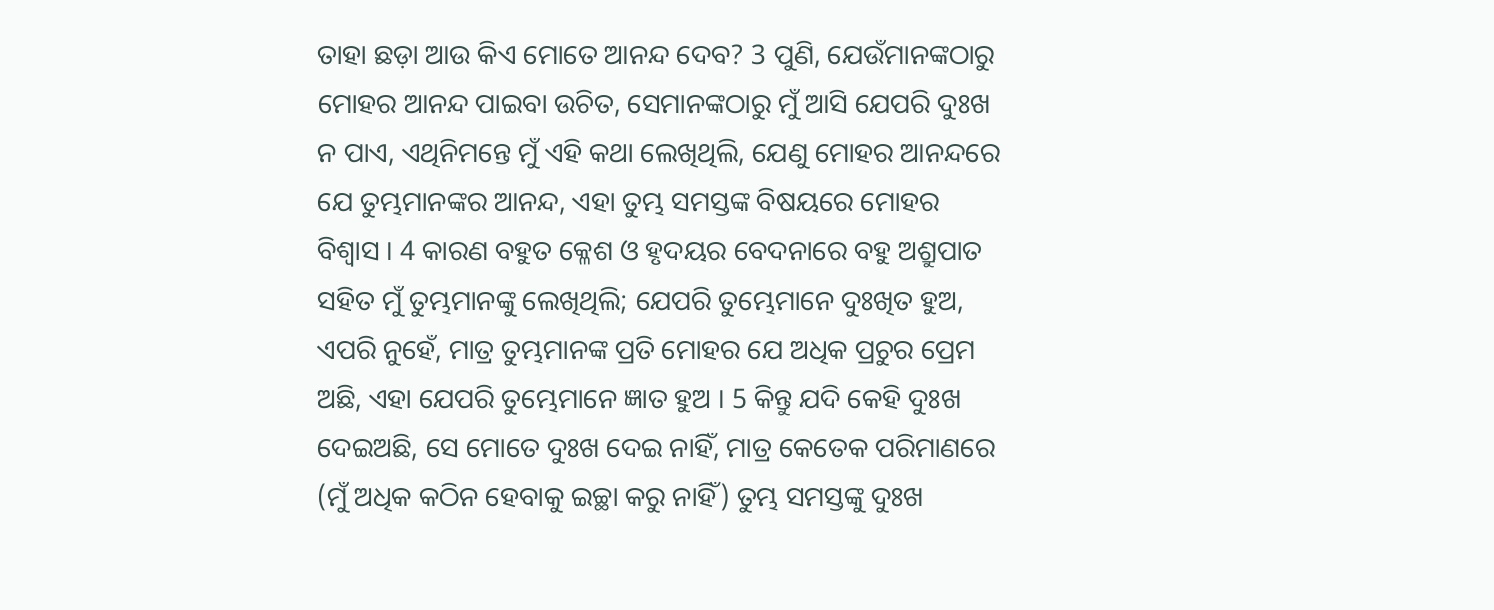ତାହା ଛଡ଼ା ଆଉ କିଏ ମୋତେ ଆନନ୍ଦ ଦେବ? 3 ପୁଣି, ଯେଉଁମାନଙ୍କଠାରୁ ମୋହର ଆନନ୍ଦ ପାଇବା ଉଚିତ, ସେମାନଙ୍କଠାରୁ ମୁଁ ଆସି ଯେପରି ଦୁଃଖ ନ ପାଏ, ଏଥିନିମନ୍ତେ ମୁଁ ଏହି କଥା ଲେଖିଥିଲି, ଯେଣୁ ମୋହର ଆନନ୍ଦରେ ଯେ ତୁମ୍ଭମାନଙ୍କର ଆନନ୍ଦ, ଏହା ତୁମ୍ଭ ସମସ୍ତଙ୍କ ବିଷୟରେ ମୋହର ବିଶ୍ଵାସ । 4 କାରଣ ବହୁତ କ୍ଳେଶ ଓ ହୃଦୟର ବେଦନାରେ ବହୁ ଅଶ୍ରୁପାତ ସହିତ ମୁଁ ତୁମ୍ଭମାନଙ୍କୁ ଲେଖିଥିଲି; ଯେପରି ତୁମ୍ଭେମାନେ ଦୁଃଖିତ ହୁଅ, ଏପରି ନୁହେଁ, ମାତ୍ର ତୁମ୍ଭମାନଙ୍କ ପ୍ରତି ମୋହର ଯେ ଅଧିକ ପ୍ରଚୁର ପ୍ରେମ ଅଛି, ଏହା ଯେପରି ତୁମ୍ଭେମାନେ ଜ୍ଞାତ ହୁଅ । 5 କିନ୍ତୁ ଯଦି କେହି ଦୁଃଖ ଦେଇଅଛି, ସେ ମୋତେ ଦୁଃଖ ଦେଇ ନାହିଁ, ମାତ୍ର କେତେକ ପରିମାଣରେ (ମୁଁ ଅଧିକ କଠିନ ହେବାକୁ ଇଚ୍ଛା କରୁ ନାହିଁ) ତୁମ୍ଭ ସମସ୍ତଙ୍କୁ ଦୁଃଖ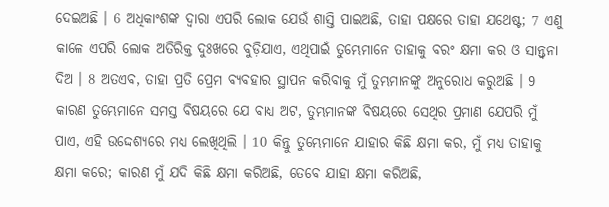ଦେଇଅଛି । 6 ଅଧିକାଂଶଙ୍କ ଦ୍ଵାରା ଏପରି ଲୋକ ଯେଉଁ ଶାସ୍ତି ପାଇଅଛି, ତାହା ପକ୍ଷରେ ତାହା ଯଥେଷ୍ଟ; 7 ଏଣୁ କାଳେ ଏପରି ଲୋକ ଅତିରିକ୍ତ ଦୁଃଖରେ ବୁଡ଼ିଯାଏ, ଏଥିପାଇଁ ତୁମ୍ଭେମାନେ ତାହାକୁ ବରଂ କ୍ଷମା କର ଓ ସାନ୍ତ୍ଵନା ଦିଅ । 8 ଅତଏବ, ତାହା ପ୍ରତି ପ୍ରେମ ବ୍ୟବହାର ସ୍ଥାପନ କରିବାକୁ ମୁଁ ତୁମ୍ଭମାନଙ୍କୁ ଅନୁରୋଧ କରୁଅଛି । 9 କାରଣ ତୁମ୍ଭେମାନେ ସମସ୍ତ ବିଷୟରେ ଯେ ବାଧ୍ୟ ଅଟ, ତୁମ୍ଭମାନଙ୍କ ବିଷୟରେ ସେଥିର ପ୍ରମାଣ ଯେପରି ମୁଁ ପାଏ, ଏହି ଉଦ୍ଦେଶ୍ୟରେ ମଧ୍ୟ ଲେଖିଥିଲି । 10 କିନ୍ତୁ ତୁମ୍ଭେମାନେ ଯାହାର କିଛି କ୍ଷମା କର, ମୁଁ ମଧ୍ୟ ତାହାକୁ କ୍ଷମା କରେ; କାରଣ ମୁଁ ଯଦି କିଛି କ୍ଷମା କରିଅଛି, ତେବେ ଯାହା କ୍ଷମା କରିଅଛି,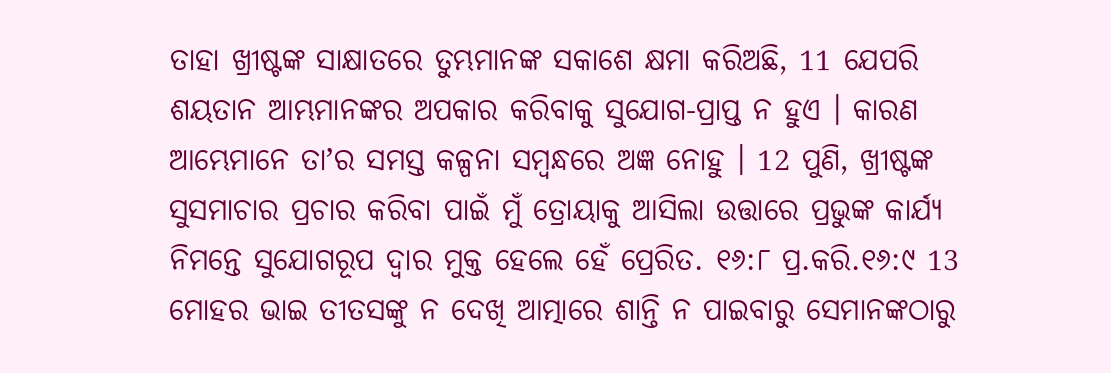ତାହା ଖ୍ରୀଷ୍ଟଙ୍କ ସାକ୍ଷାତରେ ତୁମ୍ଭମାନଙ୍କ ସକାଶେ କ୍ଷମା କରିଅଛି, 11 ଯେପରି ଶୟତାନ ଆମ୍ଭମାନଙ୍କର ଅପକାର କରିବାକୁ ସୁଯୋଗ-ପ୍ରାପ୍ତ ନ ହୁଏ । କାରଣ ଆମ୍ଭେମାନେ ତାʼର ସମସ୍ତ କଳ୍ପନା ସମ୍ଵନ୍ଧରେ ଅଜ୍ଞ ନୋହୁ । 12 ପୁଣି, ଖ୍ରୀଷ୍ଟଙ୍କ ସୁସମାଚାର ପ୍ରଚାର କରିବା ପାଇଁ ମୁଁ ତ୍ରୋୟାକୁ ଆସିଲା ଉତ୍ତାରେ ପ୍ରଭୁଙ୍କ କାର୍ଯ୍ୟ ନିମନ୍ତେ ସୁଯୋଗରୂପ ଦ୍ଵାର ମୁକ୍ତ ହେଲେ ହେଁ ପ୍ରେରିତ. ୧୬:୮ ପ୍ର.କରି.୧୬:୯ 13 ମୋହର ଭାଇ ତୀତସଙ୍କୁ ନ ଦେଖି ଆତ୍ମାରେ ଶାନ୍ତି ନ ପାଇବାରୁ ସେମାନଙ୍କଠାରୁ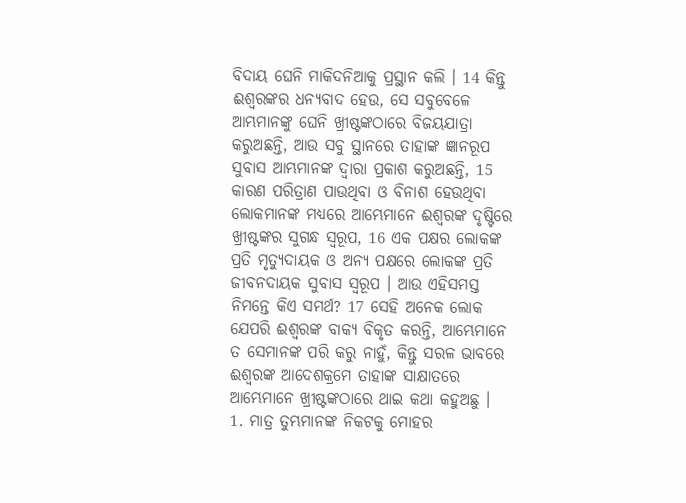ବିଦାୟ ଘେନି ମାକିଦନିଆକୁ ପ୍ରସ୍ଥାନ କଲି । 14 କିନ୍ତୁ ଈଶ୍ଵରଙ୍କର ଧନ୍ୟବାଦ ହେଉ, ସେ ସବୁବେଳେ ଆମ୍ଭମାନଙ୍କୁ ଘେନି ଖ୍ରୀଷ୍ଟଙ୍କଠାରେ ବିଜୟଯାତ୍ରା କରୁଅଛନ୍ତି, ଆଉ ସବୁ ସ୍ଥାନରେ ତାହାଙ୍କ ଜ୍ଞାନରୂପ ସୁବାସ ଆମ୍ଭମାନଙ୍କ ଦ୍ଵାରା ପ୍ରକାଶ କରୁଅଛନ୍ତି, 15 କାରଣ ପରିତ୍ରାଣ ପାଉଥିବା ଓ ବିନାଶ ହେଉଥିବା ଲୋକମାନଙ୍କ ମଧ୍ୟରେ ଆମ୍ଭେମାନେ ଈଶ୍ଵରଙ୍କ ଦୃଷ୍ଟିରେ ଖ୍ରୀଷ୍ଟଙ୍କର ସୁଗନ୍ଧ ସ୍ଵରୂପ, 16 ଏକ ପକ୍ଷର ଲୋକଙ୍କ ପ୍ରତି ମୃତ୍ୟୁଦାୟକ ଓ ଅନ୍ୟ ପକ୍ଷରେ ଲୋକଙ୍କ ପ୍ରତି ଜୀବନଦାୟକ ସୁବାସ ସ୍ଵରୂପ । ଆଉ ଏହିସମସ୍ତ ନିମନ୍ତେ କିଏ ସମର୍ଥ? 17 ସେହି ଅନେକ ଲୋକ ଯେପରି ଈଶ୍ଵରଙ୍କ ବାକ୍ୟ ବିକୃତ କରନ୍ତି, ଆମ୍ଭେମାନେ ତ ସେମାନଙ୍କ ପରି କରୁ ନାହୁଁ, କିନ୍ତୁ ସରଳ ଭାବରେ ଈଶ୍ଵରଙ୍କ ଆଦେଶକ୍ରମେ ତାହାଙ୍କ ସାକ୍ଷାତରେ ଆମ୍ଭେମାନେ ଖ୍ରୀଷ୍ଟଙ୍କଠାରେ ଥାଇ କଥା କହୁଅଛୁ ।
1. ମାତ୍ର ତୁମ୍ଭମାନଙ୍କ ନିକଟକୁ ମୋହର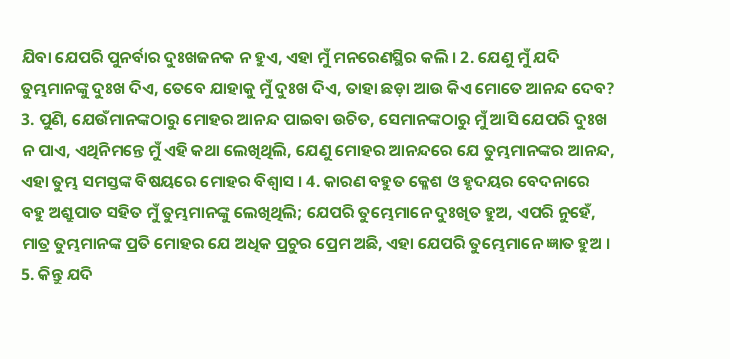ଯିବା ଯେପରି ପୁନର୍ବାର ଦୁଃଖଜନକ ନ ହୁଏ, ଏହା ମୁଁ ମନରେଣସ୍ଥିର କଲି । 2. ଯେଣୁ ମୁଁ ଯଦି ତୁମ୍ଭମାନଙ୍କୁ ଦୁଃଖ ଦିଏ, ତେବେ ଯାହାକୁ ମୁଁ ଦୁଃଖ ଦିଏ, ତାହା ଛଡ଼ା ଆଉ କିଏ ମୋତେ ଆନନ୍ଦ ଦେବ? 3. ପୁଣି, ଯେଉଁମାନଙ୍କଠାରୁ ମୋହର ଆନନ୍ଦ ପାଇବା ଉଚିତ, ସେମାନଙ୍କଠାରୁ ମୁଁ ଆସି ଯେପରି ଦୁଃଖ ନ ପାଏ, ଏଥିନିମନ୍ତେ ମୁଁ ଏହି କଥା ଲେଖିଥିଲି, ଯେଣୁ ମୋହର ଆନନ୍ଦରେ ଯେ ତୁମ୍ଭମାନଙ୍କର ଆନନ୍ଦ, ଏହା ତୁମ୍ଭ ସମସ୍ତଙ୍କ ବିଷୟରେ ମୋହର ବିଶ୍ଵାସ । 4. କାରଣ ବହୁତ କ୍ଳେଶ ଓ ହୃଦୟର ବେଦନାରେ ବହୁ ଅଶ୍ରୁପାତ ସହିତ ମୁଁ ତୁମ୍ଭମାନଙ୍କୁ ଲେଖିଥିଲି; ଯେପରି ତୁମ୍ଭେମାନେ ଦୁଃଖିତ ହୁଅ, ଏପରି ନୁହେଁ, ମାତ୍ର ତୁମ୍ଭମାନଙ୍କ ପ୍ରତି ମୋହର ଯେ ଅଧିକ ପ୍ରଚୁର ପ୍ରେମ ଅଛି, ଏହା ଯେପରି ତୁମ୍ଭେମାନେ ଜ୍ଞାତ ହୁଅ । 5. କିନ୍ତୁ ଯଦି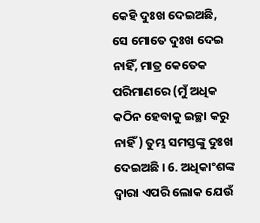କେହି ଦୁଃଖ ଦେଇଅଛି, ସେ ମୋତେ ଦୁଃଖ ଦେଇ ନାହିଁ, ମାତ୍ର କେତେକ ପରିମାଣରେ (ମୁଁ ଅଧିକ କଠିନ ହେବାକୁ ଇଚ୍ଛା କରୁ ନାହିଁ) ତୁମ୍ଭ ସମସ୍ତଙ୍କୁ ଦୁଃଖ ଦେଇଅଛି । 6. ଅଧିକାଂଶଙ୍କ ଦ୍ଵାରା ଏପରି ଲୋକ ଯେଉଁ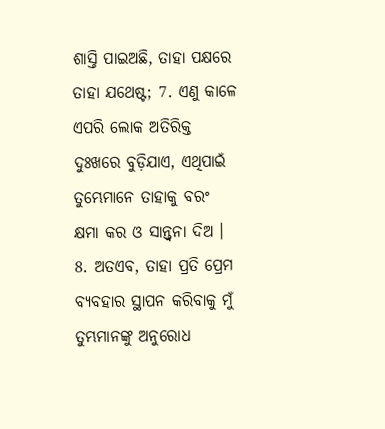ଶାସ୍ତି ପାଇଅଛି, ତାହା ପକ୍ଷରେ ତାହା ଯଥେଷ୍ଟ; 7. ଏଣୁ କାଳେ ଏପରି ଲୋକ ଅତିରିକ୍ତ ଦୁଃଖରେ ବୁଡ଼ିଯାଏ, ଏଥିପାଇଁ ତୁମ୍ଭେମାନେ ତାହାକୁ ବରଂ କ୍ଷମା କର ଓ ସାନ୍ତ୍ଵନା ଦିଅ । 8. ଅତଏବ, ତାହା ପ୍ରତି ପ୍ରେମ ବ୍ୟବହାର ସ୍ଥାପନ କରିବାକୁ ମୁଁ ତୁମ୍ଭମାନଙ୍କୁ ଅନୁରୋଧ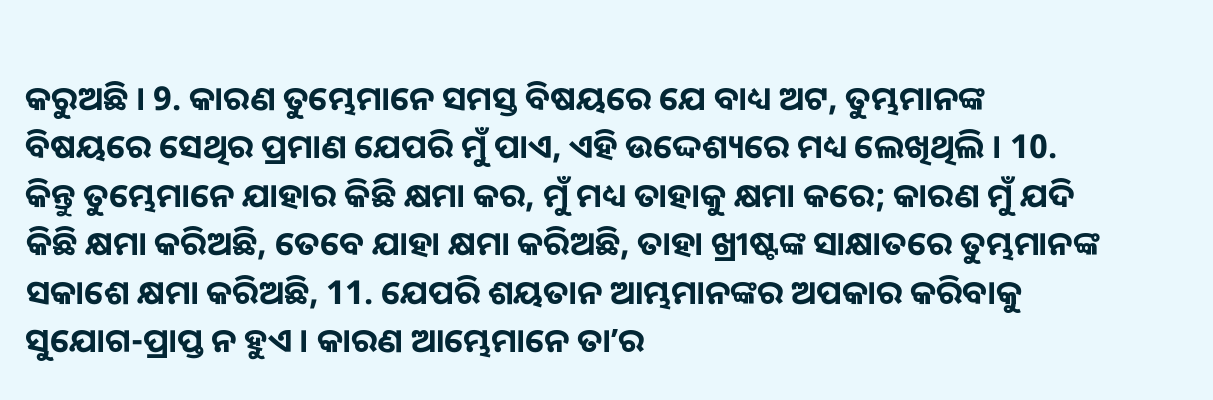କରୁଅଛି । 9. କାରଣ ତୁମ୍ଭେମାନେ ସମସ୍ତ ବିଷୟରେ ଯେ ବାଧ୍ୟ ଅଟ, ତୁମ୍ଭମାନଙ୍କ ବିଷୟରେ ସେଥିର ପ୍ରମାଣ ଯେପରି ମୁଁ ପାଏ, ଏହି ଉଦ୍ଦେଶ୍ୟରେ ମଧ୍ୟ ଲେଖିଥିଲି । 10. କିନ୍ତୁ ତୁମ୍ଭେମାନେ ଯାହାର କିଛି କ୍ଷମା କର, ମୁଁ ମଧ୍ୟ ତାହାକୁ କ୍ଷମା କରେ; କାରଣ ମୁଁ ଯଦି କିଛି କ୍ଷମା କରିଅଛି, ତେବେ ଯାହା କ୍ଷମା କରିଅଛି, ତାହା ଖ୍ରୀଷ୍ଟଙ୍କ ସାକ୍ଷାତରେ ତୁମ୍ଭମାନଙ୍କ ସକାଶେ କ୍ଷମା କରିଅଛି, 11. ଯେପରି ଶୟତାନ ଆମ୍ଭମାନଙ୍କର ଅପକାର କରିବାକୁ ସୁଯୋଗ-ପ୍ରାପ୍ତ ନ ହୁଏ । କାରଣ ଆମ୍ଭେମାନେ ତାʼର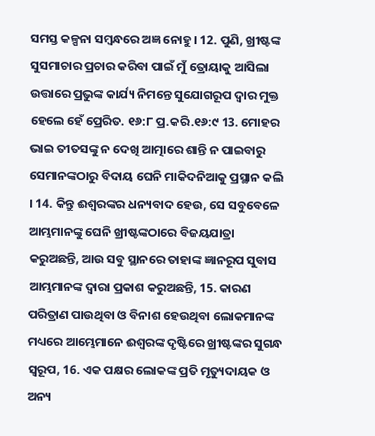ସମସ୍ତ କଳ୍ପନା ସମ୍ଵନ୍ଧରେ ଅଜ୍ଞ ନୋହୁ । 12. ପୁଣି, ଖ୍ରୀଷ୍ଟଙ୍କ ସୁସମାଚାର ପ୍ରଚାର କରିବା ପାଇଁ ମୁଁ ତ୍ରୋୟାକୁ ଆସିଲା ଉତ୍ତାରେ ପ୍ରଭୁଙ୍କ କାର୍ଯ୍ୟ ନିମନ୍ତେ ସୁଯୋଗରୂପ ଦ୍ଵାର ମୁକ୍ତ ହେଲେ ହେଁ ପ୍ରେରିତ. ୧୬:୮ ପ୍ର.କରି.୧୬:୯ 13. ମୋହର ଭାଇ ତୀତସଙ୍କୁ ନ ଦେଖି ଆତ୍ମାରେ ଶାନ୍ତି ନ ପାଇବାରୁ ସେମାନଙ୍କଠାରୁ ବିଦାୟ ଘେନି ମାକିଦନିଆକୁ ପ୍ରସ୍ଥାନ କଲି । 14. କିନ୍ତୁ ଈଶ୍ଵରଙ୍କର ଧନ୍ୟବାଦ ହେଉ, ସେ ସବୁବେଳେ ଆମ୍ଭମାନଙ୍କୁ ଘେନି ଖ୍ରୀଷ୍ଟଙ୍କଠାରେ ବିଜୟଯାତ୍ରା କରୁଅଛନ୍ତି, ଆଉ ସବୁ ସ୍ଥାନରେ ତାହାଙ୍କ ଜ୍ଞାନରୂପ ସୁବାସ ଆମ୍ଭମାନଙ୍କ ଦ୍ଵାରା ପ୍ରକାଶ କରୁଅଛନ୍ତି, 15. କାରଣ ପରିତ୍ରାଣ ପାଉଥିବା ଓ ବିନାଶ ହେଉଥିବା ଲୋକମାନଙ୍କ ମଧ୍ୟରେ ଆମ୍ଭେମାନେ ଈଶ୍ଵରଙ୍କ ଦୃଷ୍ଟିରେ ଖ୍ରୀଷ୍ଟଙ୍କର ସୁଗନ୍ଧ ସ୍ଵରୂପ, 16. ଏକ ପକ୍ଷର ଲୋକଙ୍କ ପ୍ରତି ମୃତ୍ୟୁଦାୟକ ଓ ଅନ୍ୟ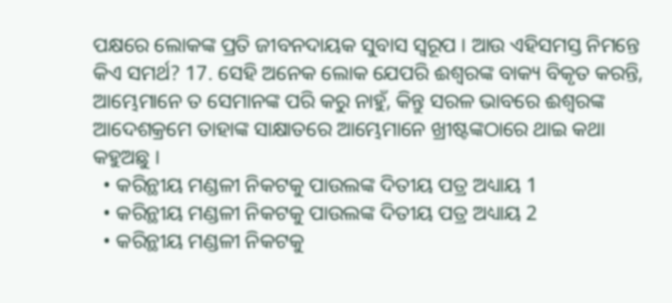ପକ୍ଷରେ ଲୋକଙ୍କ ପ୍ରତି ଜୀବନଦାୟକ ସୁବାସ ସ୍ଵରୂପ । ଆଉ ଏହିସମସ୍ତ ନିମନ୍ତେ କିଏ ସମର୍ଥ? 17. ସେହି ଅନେକ ଲୋକ ଯେପରି ଈଶ୍ଵରଙ୍କ ବାକ୍ୟ ବିକୃତ କରନ୍ତି, ଆମ୍ଭେମାନେ ତ ସେମାନଙ୍କ ପରି କରୁ ନାହୁଁ, କିନ୍ତୁ ସରଳ ଭାବରେ ଈଶ୍ଵରଙ୍କ ଆଦେଶକ୍ରମେ ତାହାଙ୍କ ସାକ୍ଷାତରେ ଆମ୍ଭେମାନେ ଖ୍ରୀଷ୍ଟଙ୍କଠାରେ ଥାଇ କଥା କହୁଅଛୁ ।
  • କରିନ୍ଥୀୟ ମଣ୍ଡଳୀ ନିକଟକୁ ପାଉଲଙ୍କ ଦିତୀୟ ପତ୍ର ଅଧ୍ୟାୟ 1
  • କରିନ୍ଥୀୟ ମଣ୍ଡଳୀ ନିକଟକୁ ପାଉଲଙ୍କ ଦିତୀୟ ପତ୍ର ଅଧ୍ୟାୟ 2
  • କରିନ୍ଥୀୟ ମଣ୍ଡଳୀ ନିକଟକୁ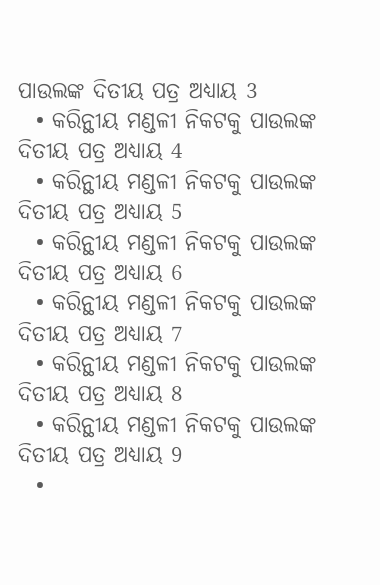ପାଉଲଙ୍କ ଦିତୀୟ ପତ୍ର ଅଧ୍ୟାୟ 3
  • କରିନ୍ଥୀୟ ମଣ୍ଡଳୀ ନିକଟକୁ ପାଉଲଙ୍କ ଦିତୀୟ ପତ୍ର ଅଧ୍ୟାୟ 4
  • କରିନ୍ଥୀୟ ମଣ୍ଡଳୀ ନିକଟକୁ ପାଉଲଙ୍କ ଦିତୀୟ ପତ୍ର ଅଧ୍ୟାୟ 5
  • କରିନ୍ଥୀୟ ମଣ୍ଡଳୀ ନିକଟକୁ ପାଉଲଙ୍କ ଦିତୀୟ ପତ୍ର ଅଧ୍ୟାୟ 6
  • କରିନ୍ଥୀୟ ମଣ୍ଡଳୀ ନିକଟକୁ ପାଉଲଙ୍କ ଦିତୀୟ ପତ୍ର ଅଧ୍ୟାୟ 7
  • କରିନ୍ଥୀୟ ମଣ୍ଡଳୀ ନିକଟକୁ ପାଉଲଙ୍କ ଦିତୀୟ ପତ୍ର ଅଧ୍ୟାୟ 8
  • କରିନ୍ଥୀୟ ମଣ୍ଡଳୀ ନିକଟକୁ ପାଉଲଙ୍କ ଦିତୀୟ ପତ୍ର ଅଧ୍ୟାୟ 9
  •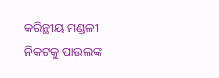କରିନ୍ଥୀୟ ମଣ୍ଡଳୀ ନିକଟକୁ ପାଉଲଙ୍କ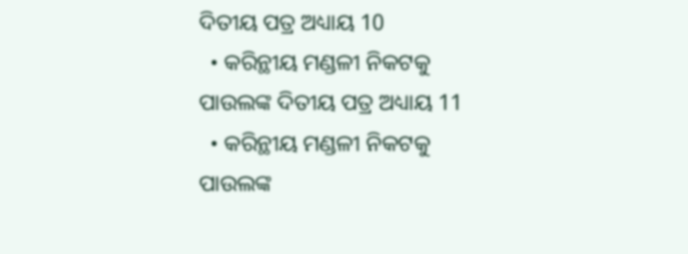ଦିତୀୟ ପତ୍ର ଅଧ୍ୟାୟ 10
  • କରିନ୍ଥୀୟ ମଣ୍ଡଳୀ ନିକଟକୁ ପାଉଲଙ୍କ ଦିତୀୟ ପତ୍ର ଅଧ୍ୟାୟ 11
  • କରିନ୍ଥୀୟ ମଣ୍ଡଳୀ ନିକଟକୁ ପାଉଲଙ୍କ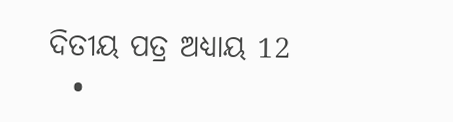ଦିତୀୟ ପତ୍ର ଅଧ୍ୟାୟ 12
  •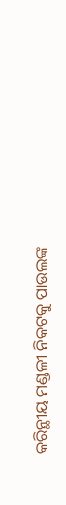କରିନ୍ଥୀୟ ମଣ୍ଡଳୀ ନିକଟକୁ ପାଉଲଙ୍କ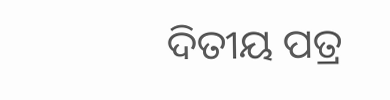ଦିତୀୟ ପତ୍ର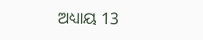ଅଧ୍ୟାୟ 13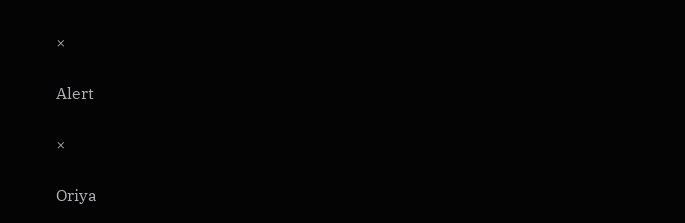×

Alert

×

Oriya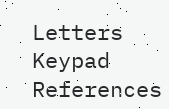Letters Keypad References